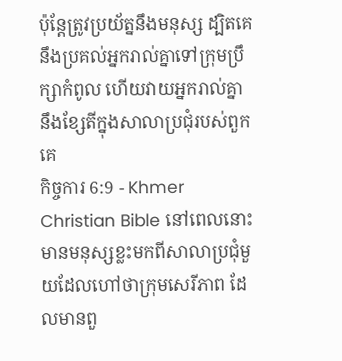ប៉ុន្ដែត្រូវប្រយ័ត្ននឹងមនុស្ស ដ្បិតគេនឹងប្រគល់អ្នករាល់គ្នាទៅក្រុមប្រឹក្សាកំពូល ហើយវាយអ្នករាល់គ្នានឹងខ្សែតីក្នុងសាលាប្រជុំរបស់ពួកគេ
កិច្ចការ 6:9 - Khmer Christian Bible នៅពេលនោះមានមនុស្សខ្លះមកពីសាលាប្រជុំមួយដែលហៅថាក្រុមសេរីភាព ដែលមានពួ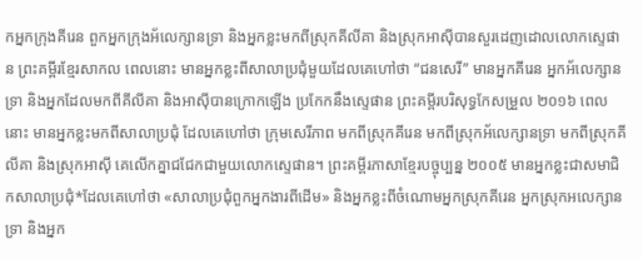កអ្នកក្រុងគីរេន ពួកអ្នកក្រុងអ័លេក្សានទ្រា និងអ្នកខ្លះមកពីស្រុកគីលីគា និងស្រុកអាស៊ីបានសួរដេញដោលលោកស្ទេផាន ព្រះគម្ពីរខ្មែរសាកល ពេលនោះ មានអ្នកខ្លះពីសាលាប្រជុំមួយដែលគេហៅថា “ជនសេរី” មានអ្នកគីរេន អ្នកអ័លេក្សានទ្រា និងអ្នកដែលមកពីគីលីគា និងអាស៊ីបានក្រោកឡើង ប្រកែកនឹងស្ទេផាន ព្រះគម្ពីរបរិសុទ្ធកែសម្រួល ២០១៦ ពេលនោះ មានអ្នកខ្លះមកពីសាលាប្រជុំ ដែលគេហៅថា ក្រុមសេរីភាព មកពីស្រុកគីរេន មកពីស្រុកអ័លេក្សានទ្រា មកពីស្រុកគីលីគា និងស្រុកអាស៊ី គេលើកគ្នាជជែកជាមួយលោកស្ទេផាន។ ព្រះគម្ពីរភាសាខ្មែរបច្ចុប្បន្ន ២០០៥ មានអ្នកខ្លះជាសមាជិកសាលាប្រជុំ*ដែលគេហៅថា «សាលាប្រជុំពួកអ្នកងារពីដើម» និងអ្នកខ្លះពីចំណោមអ្នកស្រុកគីរេន អ្នកស្រុកអលេក្សានទ្រា និងអ្នក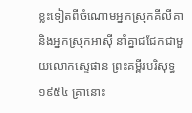ខ្លះទៀតពីចំណោមអ្នកស្រុកគីលីគា និងអ្នកស្រុកអាស៊ី នាំគ្នាជជែកជាមួយលោកស្ទេផាន ព្រះគម្ពីរបរិសុទ្ធ ១៩៥៤ គ្រានោះ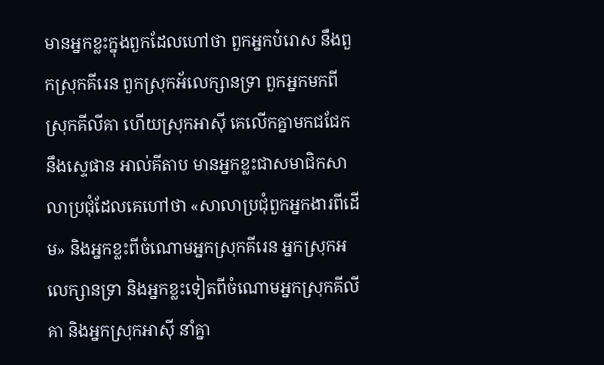មានអ្នកខ្លះក្នុងពួកដែលហៅថា ពួកអ្នកបំរោស នឹងពួកស្រុកគីរេន ពួកស្រុកអ័លេក្សានទ្រា ពួកអ្នកមកពីស្រុកគីលីគា ហើយស្រុកអាស៊ី គេលើកគ្នាមកជជែកនឹងស្ទេផាន អាល់គីតាប មានអ្នកខ្លះជាសមាជិកសាលាប្រជុំដែលគេហៅថា «សាលាប្រជុំពួកអ្នកងារពីដើម» និងអ្នកខ្លះពីចំណោមអ្នកស្រុកគីរេន អ្នកស្រុកអលេក្សានទ្រា និងអ្នកខ្លះទៀតពីចំណោមអ្នកស្រុកគីលីគា និងអ្នកស្រុកអាស៊ី នាំគ្នា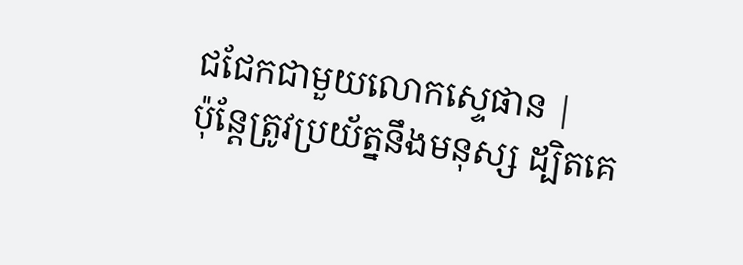ជជែកជាមួយលោកស្ទេផាន |
ប៉ុន្ដែត្រូវប្រយ័ត្ននឹងមនុស្ស ដ្បិតគេ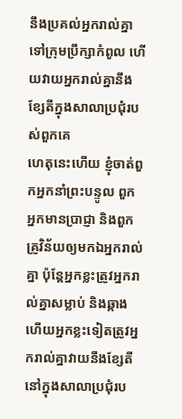នឹងប្រគល់អ្នករាល់គ្នាទៅក្រុមប្រឹក្សាកំពូល ហើយវាយអ្នករាល់គ្នានឹងខ្សែតីក្នុងសាលាប្រជុំរបស់ពួកគេ
ហេតុនេះហើយ ខ្ញុំចាត់ពួកអ្នកនាំព្រះបន្ទូល ពួកអ្នកមានប្រាជ្ញា និងពួកគ្រូវិន័យឲ្យមកឯអ្នករាល់គ្នា ប៉ុន្ដែអ្នកខ្លះត្រូវអ្នករាល់គ្នាសម្លាប់ និងឆ្កាង ហើយអ្នកខ្លះទៀតត្រូវអ្នករាល់គ្នាវាយនឹងខ្សែតីនៅក្នុងសាលាប្រជុំរប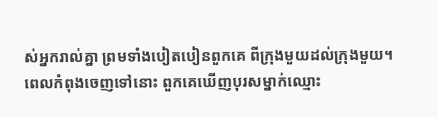ស់អ្នករាល់គ្នា ព្រមទាំងបៀតបៀនពួកគេ ពីក្រុងមួយដល់ក្រុងមួយ។
ពេលកំពុងចេញទៅនោះ ពួកគេឃើញបុរសម្នាក់ឈ្មោះ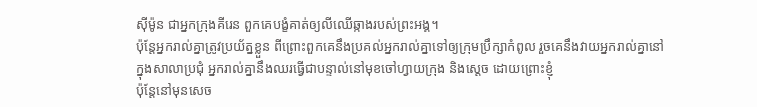ស៊ីម៉ូន ជាអ្នកក្រុងគីរេន ពួកគេបង្ខំគាត់ឲ្យលីឈើឆ្កាងរបស់ព្រះអង្គ។
ប៉ុន្ដែអ្នករាល់គ្នាត្រូវប្រយ័ត្នខ្លួន ពីព្រោះពួកគេនឹងប្រគល់អ្នករាល់គ្នាទៅឲ្យក្រុមប្រឹក្សាកំពូល រួចគេនឹងវាយអ្នករាល់គ្នានៅក្នុងសាលាប្រជុំ អ្នករាល់គ្នានឹងឈរធ្វើជាបន្ទាល់នៅមុខចៅហ្វាយក្រុង និងស្ដេច ដោយព្រោះខ្ញុំ
ប៉ុន្ដែនៅមុនសេច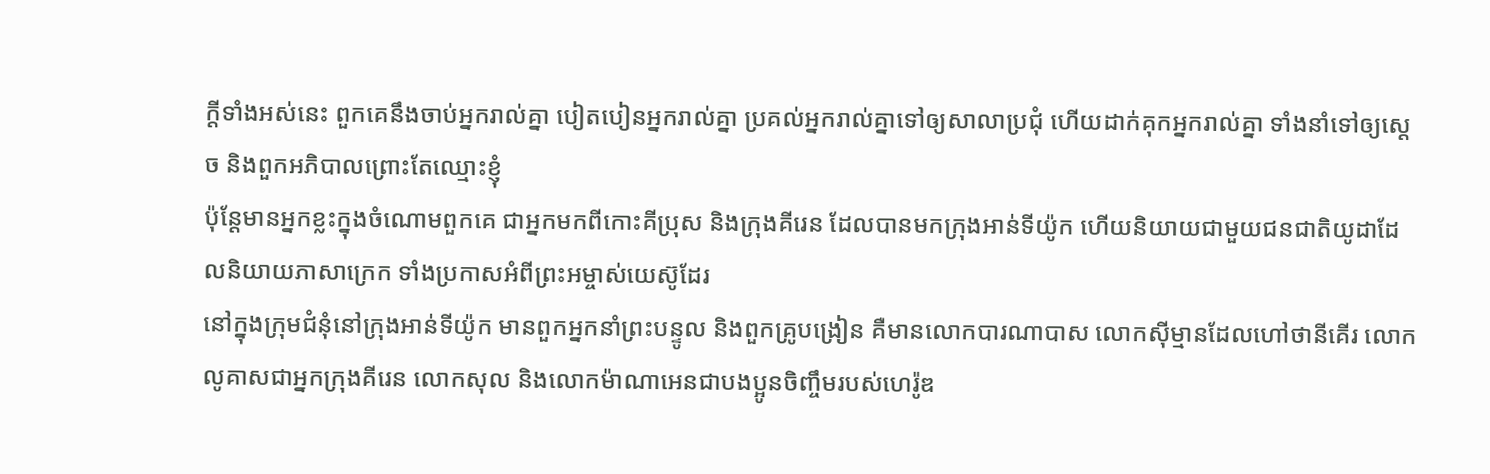ក្ដីទាំងអស់នេះ ពួកគេនឹងចាប់អ្នករាល់គ្នា បៀតបៀនអ្នករាល់គ្នា ប្រគល់អ្នករាល់គ្នាទៅឲ្យសាលាប្រជុំ ហើយដាក់គុកអ្នករាល់គ្នា ទាំងនាំទៅឲ្យស្ដេច និងពួកអភិបាលព្រោះតែឈ្មោះខ្ញុំ
ប៉ុន្ដែមានអ្នកខ្លះក្នុងចំណោមពួកគេ ជាអ្នកមកពីកោះគីប្រុស និងក្រុងគីរេន ដែលបានមកក្រុងអាន់ទីយ៉ូក ហើយនិយាយជាមួយជនជាតិយូដាដែលនិយាយភាសាក្រេក ទាំងប្រកាសអំពីព្រះអម្ចាស់យេស៊ូដែរ
នៅក្នុងក្រុមជំនុំនៅក្រុងអាន់ទីយ៉ូក មានពួកអ្នកនាំព្រះបន្ទូល និងពួកគ្រូបង្រៀន គឺមានលោកបារណាបាស លោកស៊ីម្មានដែលហៅថានីគើរ លោកលូគាសជាអ្នកក្រុងគីរេន លោកសុល និងលោកម៉ាណាអេនជាបងប្អូនចិញ្ចឹមរបស់ហេរ៉ូឌ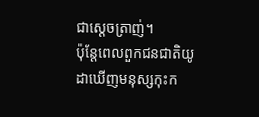ជាស្ដេចត្រាញ់។
ប៉ុន្ដែពេលពួកជនជាតិយូដាឃើញមនុស្សកុះក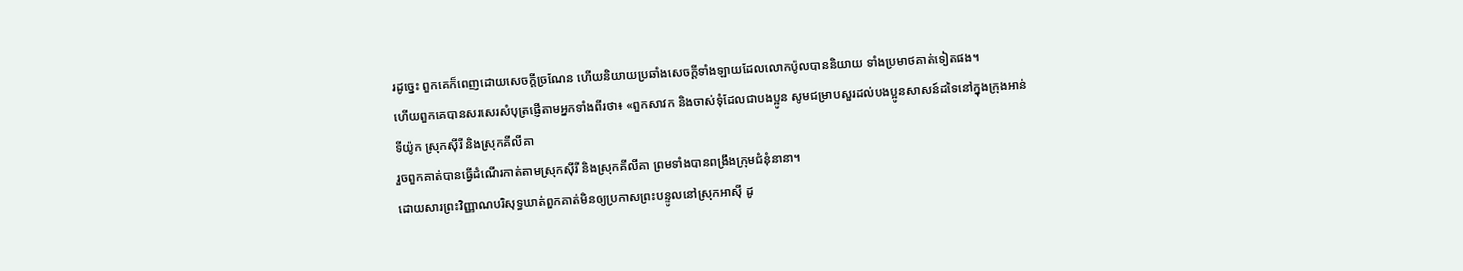រដូច្នេះ ពួកគេក៏ពេញដោយសេចក្ដីច្រណែន ហើយនិយាយប្រឆាំងសេចក្ដីទាំងឡាយដែលលោកប៉ូលបាននិយាយ ទាំងប្រមាថគាត់ទៀតផង។
ហើយពួកគេបានសរសេរសំបុត្រផ្ញើតាមអ្នកទាំងពីរថា៖ «ពួកសាវក និងចាស់ទុំដែលជាបងប្អូន សូមជម្រាបសួរដល់បងប្អូនសាសន៍ដទៃនៅក្នុងក្រុងអាន់ទីយ៉ូក ស្រុកស៊ីរី និងស្រុកគីលីគា
រួចពួកគាត់បានធ្វើដំណើរកាត់តាមស្រុកស៊ីរី និងស្រុកគីលីគា ព្រមទាំងបានពង្រឹងក្រុមជំនុំនានា។
ដោយសារព្រះវិញ្ញាណបរិសុទ្ធឃាត់ពួកគាត់មិនឲ្យប្រកាសព្រះបន្ទូលនៅស្រុកអាស៊ី ដូ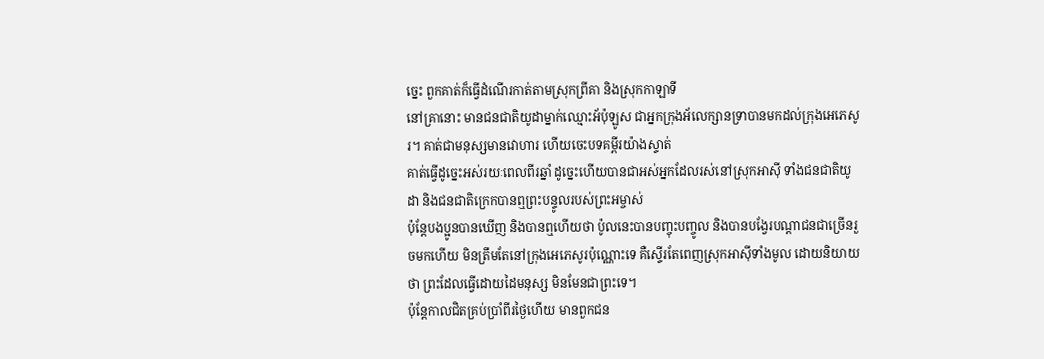ច្នេះ ពួកគាត់ក៏ធ្វើដំណើរកាត់តាមស្រុកព្រីគា និងស្រុកកាឡាទី
នៅគ្រានោះ មានជនជាតិយូដាម្នាក់ឈ្មោះអ័ប៉ុឡូស ជាអ្នកក្រុងអ័លេក្សានទ្រាបានមកដល់ក្រុងអេភេសូរ។ គាត់ជាមនុស្សមានវោហារ ហើយចេះបទគម្ពីរយ៉ាងស្ទាត់
គាត់ធ្វើដូច្នេះអស់រយៈពេលពីរឆ្នាំ ដូច្នេះហើយបានជាអស់អ្នកដែលរស់នៅស្រុកអាស៊ី ទាំងជនជាតិយូដា និងជនជាតិក្រេកបានឮព្រះបន្ទូលរបស់ព្រះអម្ចាស់
ប៉ុន្ដែបងប្អូនបានឃើញ និងបានឮហើយថា ប៉ូលនេះបានបញ្ចុះបញ្ចូល និងបានបង្វែរបណ្ដាជនជាច្រើនរួចមកហើយ មិនត្រឹមតែនៅក្រុងអេភេសូរប៉ុណ្ណោះទេ គឺស្ទើរតែពេញស្រុកអាស៊ីទាំងមូល ដោយនិយាយថា ព្រះដែលធ្វើដោយដៃមនុស្ស មិនមែនជាព្រះទេ។
ប៉ុន្ដែកាលជិតគ្រប់ប្រាំពីរថ្ងៃហើយ មានពួកជន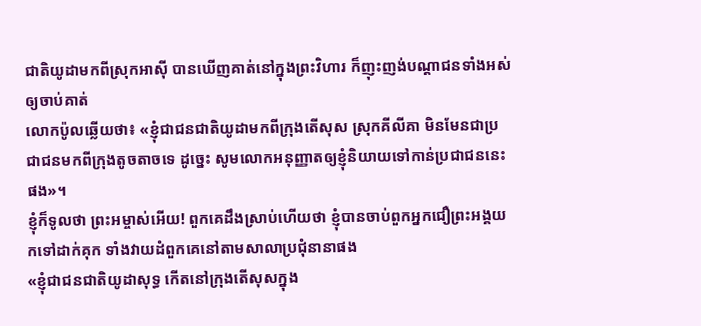ជាតិយូដាមកពីស្រុកអាស៊ី បានឃើញគាត់នៅក្នុងព្រះវិហារ ក៏ញុះញង់បណ្ដាជនទាំងអស់ឲ្យចាប់គាត់
លោកប៉ូលឆ្លើយថា៖ «ខ្ញុំជាជនជាតិយូដាមកពីក្រុងតើសុស ស្រុកគីលីគា មិនមែនជាប្រជាជនមកពីក្រុងតូចតាចទេ ដូច្នេះ សូមលោកអនុញ្ញាតឲ្យខ្ញុំនិយាយទៅកាន់ប្រជាជននេះផង»។
ខ្ញុំក៏ទូលថា ព្រះអម្ចាស់អើយ! ពួកគេដឹងស្រាប់ហើយថា ខ្ញុំបានចាប់ពួកអ្នកជឿព្រះអង្គយកទៅដាក់គុក ទាំងវាយដំពួកគេនៅតាមសាលាប្រជុំនានាផង
«ខ្ញុំជាជនជាតិយូដាសុទ្ធ កើតនៅក្រុងតើសុសក្នុង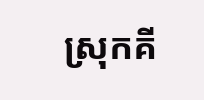ស្រុកគី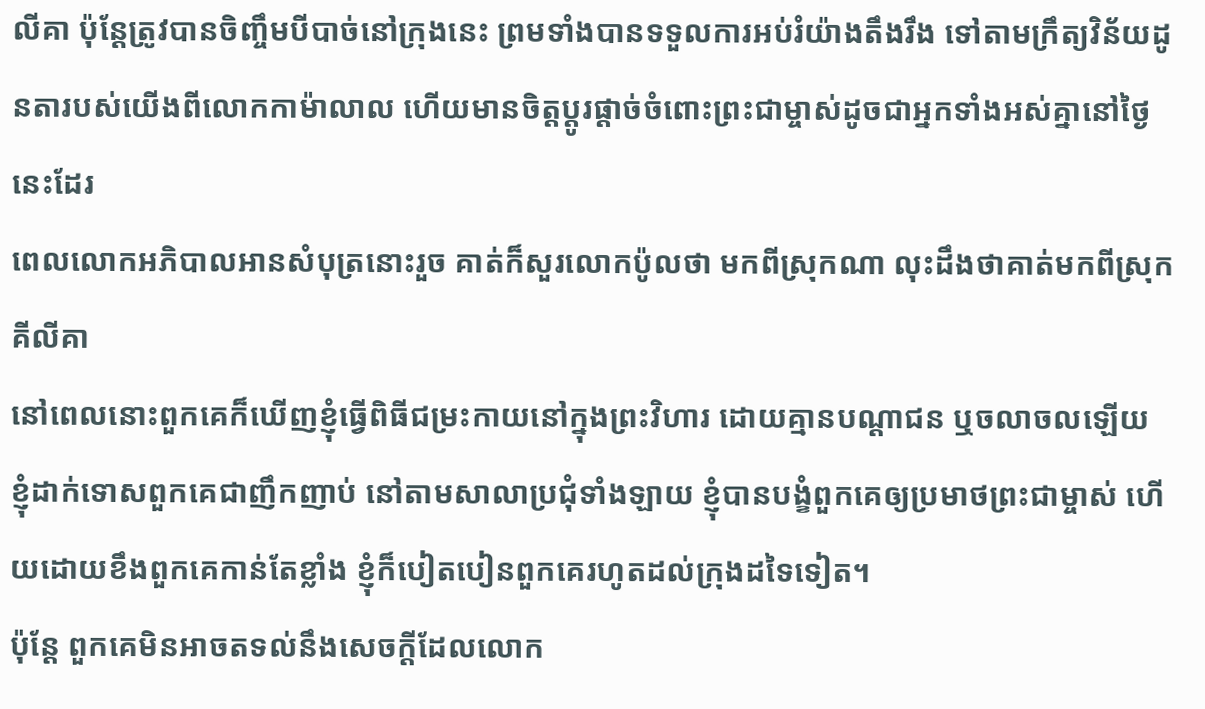លីគា ប៉ុន្ដែត្រូវបានចិញ្ចឹមបីបាច់នៅក្រុងនេះ ព្រមទាំងបានទទួលការអប់រំយ៉ាងតឹងរឹង ទៅតាមក្រឹត្យវិន័យដូនតារបស់យើងពីលោកកាម៉ាលាល ហើយមានចិត្តប្ដូរផ្ដាច់ចំពោះព្រះជាម្ចាស់ដូចជាអ្នកទាំងអស់គ្នានៅថ្ងៃនេះដែរ
ពេលលោកអភិបាលអានសំបុត្រនោះរួច គាត់ក៏សួរលោកប៉ូលថា មកពីស្រុកណា លុះដឹងថាគាត់មកពីស្រុកគីលីគា
នៅពេលនោះពួកគេក៏ឃើញខ្ញុំធ្វើពិធីជម្រះកាយនៅក្នុងព្រះវិហារ ដោយគ្មានបណ្ដាជន ឬចលាចលឡើយ
ខ្ញុំដាក់ទោសពួកគេជាញឹកញាប់ នៅតាមសាលាប្រជុំទាំងឡាយ ខ្ញុំបានបង្ខំពួកគេឲ្យប្រមាថព្រះជាម្ចាស់ ហើយដោយខឹងពួកគេកាន់តែខ្លាំង ខ្ញុំក៏បៀតបៀនពួកគេរហូតដល់ក្រុងដទៃទៀត។
ប៉ុន្ដែ ពួកគេមិនអាចតទល់នឹងសេចក្ដីដែលលោក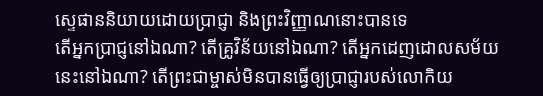ស្ទេផាននិយាយដោយប្រាជ្ញា និងព្រះវិញ្ញាណនោះបានទេ
តើអ្នកប្រាជ្ញនៅឯណា? តើគ្រូវិន័យនៅឯណា? តើអ្នកដេញដោលសម័យនេះនៅឯណា? តើព្រះជាម្ចាស់មិនបានធ្វើឲ្យប្រាជ្ញារបស់លោកិយ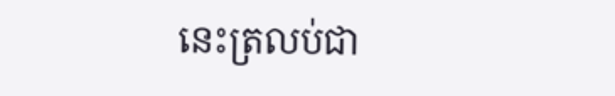នេះត្រលប់ជា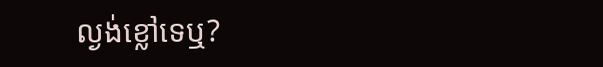ល្ងង់ខ្លៅទេឬ?